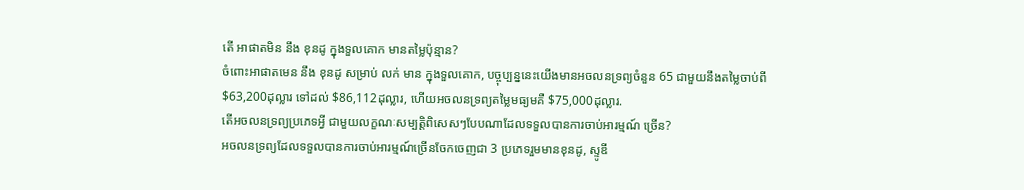តើ អាផាតមិន នឹង ខុនដូ ក្នុងទួលគោក មានតម្លៃប៉ុន្មាន?
ចំពោះអាផាតមេន នឹង ខុនដូ សម្រាប់ លក់ មាន ក្នុងទួលគោក, បច្ចុប្បន្ននេះយើងមានអចលនទ្រព្យចំនួន 65 ជាមួយនឹងតម្លៃចាប់ពី $63,200ដុល្លារ ទៅដល់ $86,112ដុល្លារ, ហើយអចលនទ្រព្យតម្លៃមធ្យមគឺ $75,000ដុល្លារ.
តើអចលនទ្រព្យប្រភេទអ្វី ជាមួយលក្ខណៈសម្បត្តិពិសេសៗបែបណាដែលទទួលបានការចាប់អារម្មណ៍ ច្រើន?
អចលនទ្រព្យដែលទទួលបានការចាប់អារម្មណ៍ច្រើនចែកចេញជា 3 ប្រភេទរួមមានខុនដូ, ស្ទូឌី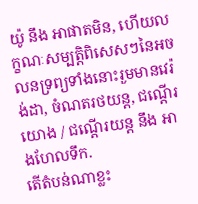យ៉ូ នឹង អាផាតមិន, ហើយលក្ខណៈសម្បត្តិពិសេសៗនៃអចលនទ្រព្យទាំងនោះរួមមានវេរ៉ង់ដា, ចំណតរថយន្ត, ជណ្តើរយោង / ជណ្តើរយន្ត នឹង អាងហែលទឹក.
តើតំបន់ណាខ្លះ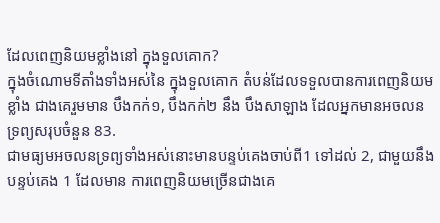ដែលពេញនិយមខ្លាំងនៅ ក្នុងទួលគោក?
ក្នុងចំណោមទីតាំងទាំងអស់នៃ ក្នុងទួលគោក តំបន់ដែលទទួលបានការពេញនិយមខ្លាំង ជាងគេរួមមាន បឹងកក់១, បឹងកក់២ នឹង បឹងសាឡាង ដែលអ្នកមានអចលនទ្រព្យសរុបចំនួន 83.
ជាមធ្យមអចលនទ្រព្យទាំងអស់នោះមានបន្ទប់គេងចាប់ពី1 ទៅដល់ 2, ជាមួយនឹងបន្ទប់គេង 1 ដែលមាន ការពេញនិយមច្រើនជាងគេ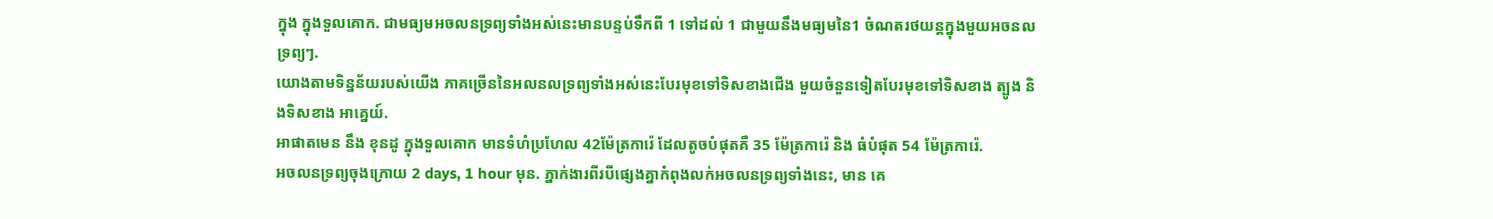ក្នុង ក្នុងទួលគោក. ជាមធ្យមអចលនទ្រព្យទាំងអស់នេះមានបន្ទប់ទឹកពី 1 ទៅដល់ 1 ជាមួយនឹងមធ្យមនៃ1 ចំណតរថយន្តក្នុងមួយអចនលទ្រព្យៗ.
យោងតាមទិន្នន័យរបស់យើង ភាគច្រើននៃអលនលទ្រព្យទាំងអស់នេះបែរមុខទៅទិសខាងជើង មួយចំនួនទៀតបែរមុខទៅទិសខាង ត្បូង និងទិសខាង អាគ្នេយ៍.
អាផាតមេន នឹង ខុនដូ ក្នុងទួលគោក មានទំហំប្រហែល 42ម៉ែត្រការ៉េ ដែលតូចបំផុតគឺ 35 ម៉ែត្រការ៉េ និង ធំបំផុត 54 ម៉ែត្រការ៉េ.
អចលនទ្រព្យចុងក្រោយ 2 days, 1 hour មុន. ភ្នាក់ងារពីរបីផ្សេងគ្នាកំពុងលក់អចលនទ្រព្យទាំងនេះ, មាន គេ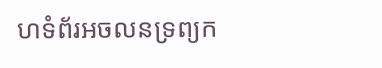ហទំព័រអចលនទ្រព្យក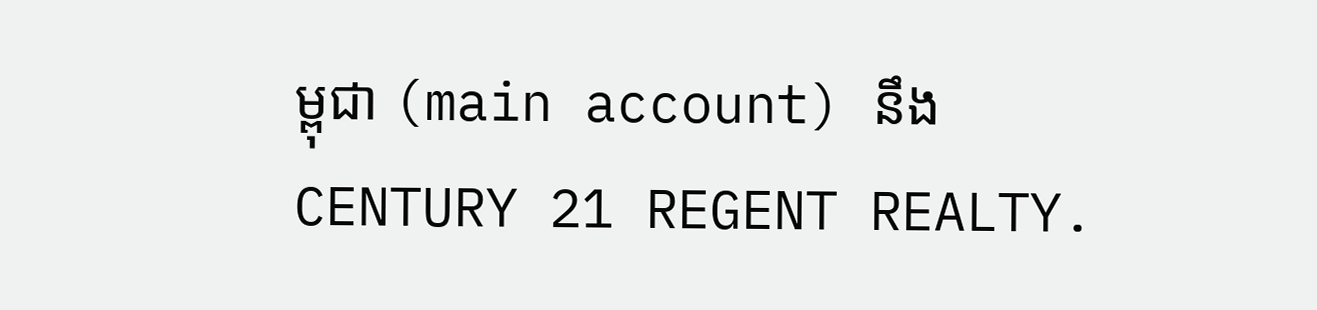ម្ពុជា (main account) នឹង CENTURY 21 REGENT REALTY.